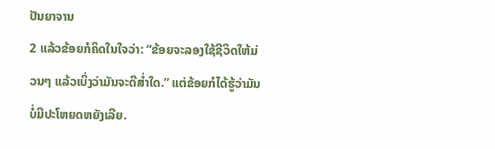ປັນຍາຈານ
2 ແລ້ວຂ້ອຍກໍຄິດໃນໃຈວ່າ: “ຂ້ອຍຈະລອງໃຊ້ຊີວິດໃຫ້ມ່ວນໆ ແລ້ວເບິ່ງວ່າມັນຈະດີສ່ຳໃດ.” ແຕ່ຂ້ອຍກໍໄດ້ຮູ້ວ່າມັນບໍ່ມີປະໂຫຍດຫຍັງເລີຍ.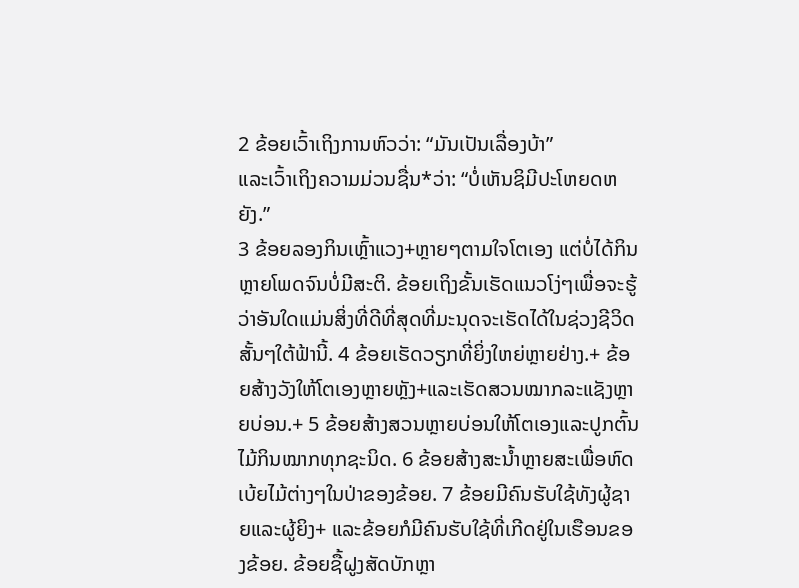2 ຂ້ອຍເວົ້າເຖິງການຫົວວ່າ: “ມັນເປັນເລື່ອງບ້າ”
ແລະເວົ້າເຖິງຄວາມມ່ວນຊື່ນ*ວ່າ: “ບໍ່ເຫັນຊິມີປະໂຫຍດຫຍັງ.”
3 ຂ້ອຍລອງກິນເຫຼົ້າແວງ+ຫຼາຍໆຕາມໃຈໂຕເອງ ແຕ່ບໍ່ໄດ້ກິນຫຼາຍໂພດຈົນບໍ່ມີສະຕິ. ຂ້ອຍເຖິງຂັ້ນເຮັດແນວໂງ່ໆເພື່ອຈະຮູ້ວ່າອັນໃດແມ່ນສິ່ງທີ່ດີທີ່ສຸດທີ່ມະນຸດຈະເຮັດໄດ້ໃນຊ່ວງຊີວິດສັ້ນໆໃຕ້ຟ້ານີ້. 4 ຂ້ອຍເຮັດວຽກທີ່ຍິ່ງໃຫຍ່ຫຼາຍຢ່າງ.+ ຂ້ອຍສ້າງວັງໃຫ້ໂຕເອງຫຼາຍຫຼັງ+ແລະເຮັດສວນໝາກລະແຊັງຫຼາຍບ່ອນ.+ 5 ຂ້ອຍສ້າງສວນຫຼາຍບ່ອນໃຫ້ໂຕເອງແລະປູກຕົ້ນໄມ້ກິນໝາກທຸກຊະນິດ. 6 ຂ້ອຍສ້າງສະນ້ຳຫຼາຍສະເພື່ອຫົດເບ້ຍໄມ້ຕ່າງໆໃນປ່າຂອງຂ້ອຍ. 7 ຂ້ອຍມີຄົນຮັບໃຊ້ທັງຜູ້ຊາຍແລະຜູ້ຍິງ+ ແລະຂ້ອຍກໍມີຄົນຮັບໃຊ້ທີ່ເກີດຢູ່ໃນເຮືອນຂອງຂ້ອຍ. ຂ້ອຍຊື້ຝູງສັດບັກຫຼາ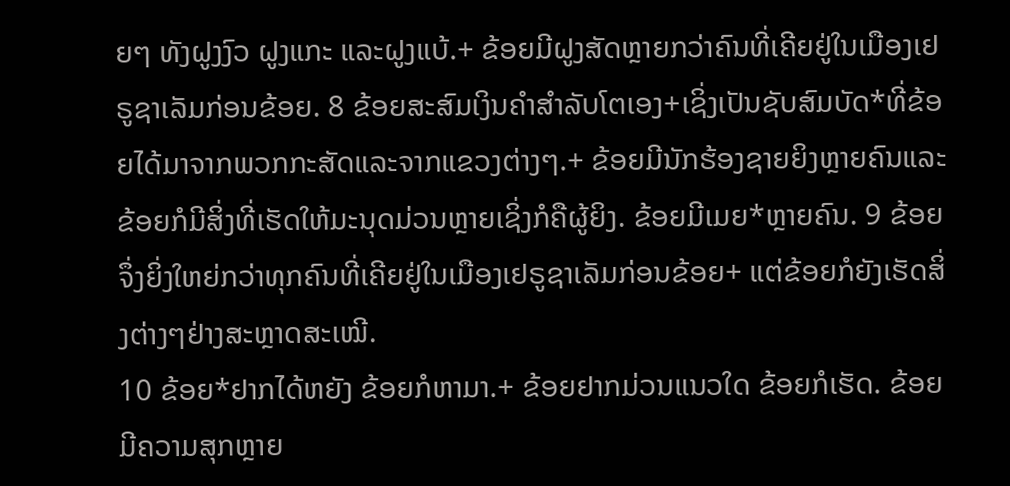ຍໆ ທັງຝູງງົວ ຝູງແກະ ແລະຝູງແບ້.+ ຂ້ອຍມີຝູງສັດຫຼາຍກວ່າຄົນທີ່ເຄີຍຢູ່ໃນເມືອງເຢຣູຊາເລັມກ່ອນຂ້ອຍ. 8 ຂ້ອຍສະສົມເງິນຄຳສຳລັບໂຕເອງ+ເຊິ່ງເປັນຊັບສົມບັດ*ທີ່ຂ້ອຍໄດ້ມາຈາກພວກກະສັດແລະຈາກແຂວງຕ່າງໆ.+ ຂ້ອຍມີນັກຮ້ອງຊາຍຍິງຫຼາຍຄົນແລະຂ້ອຍກໍມີສິ່ງທີ່ເຮັດໃຫ້ມະນຸດມ່ວນຫຼາຍເຊິ່ງກໍຄືຜູ້ຍິງ. ຂ້ອຍມີເມຍ*ຫຼາຍຄົນ. 9 ຂ້ອຍຈຶ່ງຍິ່ງໃຫຍ່ກວ່າທຸກຄົນທີ່ເຄີຍຢູ່ໃນເມືອງເຢຣູຊາເລັມກ່ອນຂ້ອຍ+ ແຕ່ຂ້ອຍກໍຍັງເຮັດສິ່ງຕ່າງໆຢ່າງສະຫຼາດສະເໝີ.
10 ຂ້ອຍ*ຢາກໄດ້ຫຍັງ ຂ້ອຍກໍຫາມາ.+ ຂ້ອຍຢາກມ່ວນແນວໃດ ຂ້ອຍກໍເຮັດ. ຂ້ອຍມີຄວາມສຸກຫຼາຍ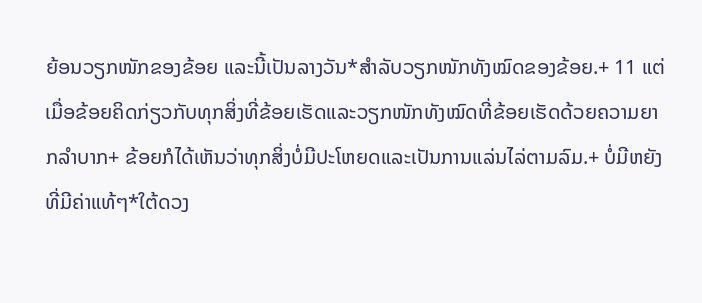ຍ້ອນວຽກໜັກຂອງຂ້ອຍ ແລະນີ້ເປັນລາງວັນ*ສຳລັບວຽກໜັກທັງໝົດຂອງຂ້ອຍ.+ 11 ແຕ່ເມື່ອຂ້ອຍຄິດກ່ຽວກັບທຸກສິ່ງທີ່ຂ້ອຍເຮັດແລະວຽກໜັກທັງໝົດທີ່ຂ້ອຍເຮັດດ້ວຍຄວາມຍາກລຳບາກ+ ຂ້ອຍກໍໄດ້ເຫັນວ່າທຸກສິ່ງບໍ່ມີປະໂຫຍດແລະເປັນການແລ່ນໄລ່ຕາມລົມ.+ ບໍ່ມີຫຍັງທີ່ມີຄ່າແທ້ໆ*ໃຕ້ດວງ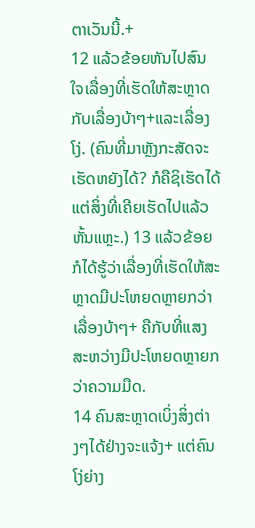ຕາເວັນນີ້.+
12 ແລ້ວຂ້ອຍຫັນໄປສົນໃຈເລື່ອງທີ່ເຮັດໃຫ້ສະຫຼາດກັບເລື່ອງບ້າໆ+ແລະເລື່ອງໂງ່. (ຄົນທີ່ມາຫຼັງກະສັດຈະເຮັດຫຍັງໄດ້? ກໍຄືຊິເຮັດໄດ້ແຕ່ສິ່ງທີ່ເຄີຍເຮັດໄປແລ້ວຫັ້ນແຫຼະ.) 13 ແລ້ວຂ້ອຍກໍໄດ້ຮູ້ວ່າເລື່ອງທີ່ເຮັດໃຫ້ສະຫຼາດມີປະໂຫຍດຫຼາຍກວ່າເລື່ອງບ້າໆ+ ຄືກັບທີ່ແສງສະຫວ່າງມີປະໂຫຍດຫຼາຍກວ່າຄວາມມືດ.
14 ຄົນສະຫຼາດເບິ່ງສິ່ງຕ່າງໆໄດ້ຢ່າງຈະແຈ້ງ+ ແຕ່ຄົນໂງ່ຍ່າງ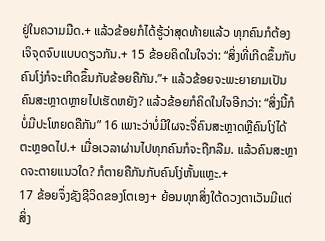ຢູ່ໃນຄວາມມືດ.+ ແລ້ວຂ້ອຍກໍໄດ້ຮູ້ວ່າສຸດທ້າຍແລ້ວ ທຸກຄົນກໍຕ້ອງເຈິຈຸດຈົບແບບດຽວກັນ.+ 15 ຂ້ອຍຄິດໃນໃຈວ່າ: “ສິ່ງທີ່ເກີດຂຶ້ນກັບຄົນໂງ່ກໍຈະເກີດຂຶ້ນກັບຂ້ອຍຄືກັນ.”+ ແລ້ວຂ້ອຍຈະພະຍາຍາມເປັນຄົນສະຫຼາດຫຼາຍໄປເຮັດຫຍັງ? ແລ້ວຂ້ອຍກໍຄິດໃນໃຈອີກວ່າ: “ສິ່ງນີ້ກໍບໍ່ມີປະໂຫຍດຄືກັນ” 16 ເພາະວ່າບໍ່ມີໃຜຈະຈື່ຄົນສະຫຼາດຫຼືຄົນໂງ່ໄດ້ຕະຫຼອດໄປ.+ ເມື່ອເວລາຜ່ານໄປທຸກຄົນກໍຈະຖືກລືມ. ແລ້ວຄົນສະຫຼາດຈະຕາຍແນວໃດ? ກໍຕາຍຄືກັນກັບຄົນໂງ່ຫັ້ນແຫຼະ.+
17 ຂ້ອຍຈຶ່ງຊັງຊີວິດຂອງໂຕເອງ+ ຍ້ອນທຸກສິ່ງໃຕ້ດວງຕາເວັນມີແຕ່ສິ່ງ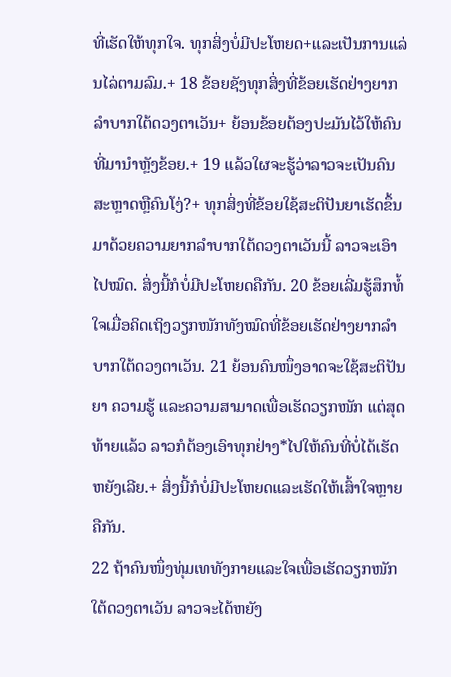ທີ່ເຮັດໃຫ້ທຸກໃຈ. ທຸກສິ່ງບໍ່ມີປະໂຫຍດ+ແລະເປັນການແລ່ນໄລ່ຕາມລົມ.+ 18 ຂ້ອຍຊັງທຸກສິ່ງທີ່ຂ້ອຍເຮັດຢ່າງຍາກລຳບາກໃຕ້ດວງຕາເວັນ+ ຍ້ອນຂ້ອຍຕ້ອງປະມັນໄວ້ໃຫ້ຄົນທີ່ມານຳຫຼັງຂ້ອຍ.+ 19 ແລ້ວໃຜຈະຮູ້ວ່າລາວຈະເປັນຄົນສະຫຼາດຫຼືຄົນໂງ່?+ ທຸກສິ່ງທີ່ຂ້ອຍໃຊ້ສະຕິປັນຍາເຮັດຂຶ້ນມາດ້ວຍຄວາມຍາກລຳບາກໃຕ້ດວງຕາເວັນນີ້ ລາວຈະເອົາໄປໝົດ. ສິ່ງນີ້ກໍບໍ່ມີປະໂຫຍດຄືກັນ. 20 ຂ້ອຍເລີ່ມຮູ້ສຶກທໍ້ໃຈເມື່ອຄິດເຖິງວຽກໜັກທັງໝົດທີ່ຂ້ອຍເຮັດຢ່າງຍາກລຳບາກໃຕ້ດວງຕາເວັນ. 21 ຍ້ອນຄົນໜຶ່ງອາດຈະໃຊ້ສະຕິປັນຍາ ຄວາມຮູ້ ແລະຄວາມສາມາດເພື່ອເຮັດວຽກໜັກ ແຕ່ສຸດທ້າຍແລ້ວ ລາວກໍຕ້ອງເອົາທຸກຢ່າງ*ໄປໃຫ້ຄົນທີ່ບໍ່ໄດ້ເຮັດຫຍັງເລີຍ.+ ສິ່ງນີ້ກໍບໍ່ມີປະໂຫຍດແລະເຮັດໃຫ້ເສົ້າໃຈຫຼາຍຄືກັນ.
22 ຖ້າຄົນໜຶ່ງທຸ່ມເທທັງກາຍແລະໃຈເພື່ອເຮັດວຽກໜັກໃຕ້ດວງຕາເວັນ ລາວຈະໄດ້ຫຍັງ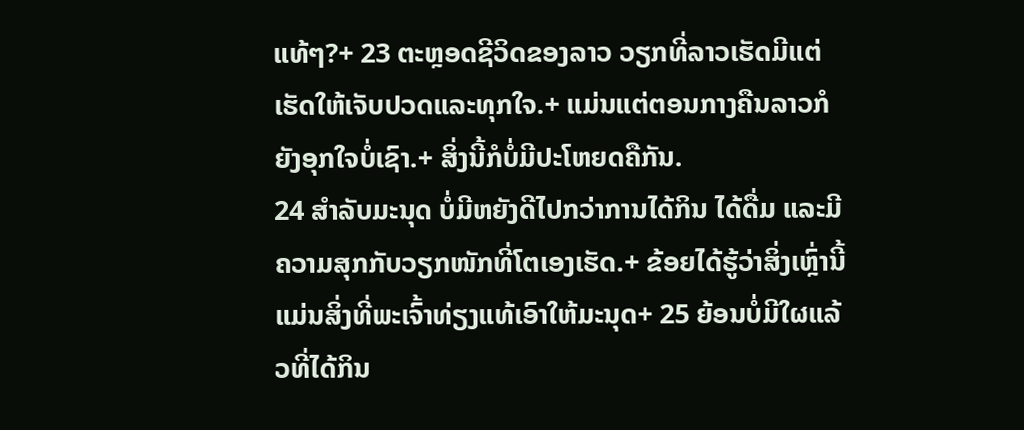ແທ້ໆ?+ 23 ຕະຫຼອດຊີວິດຂອງລາວ ວຽກທີ່ລາວເຮັດມີແຕ່ເຮັດໃຫ້ເຈັບປວດແລະທຸກໃຈ.+ ແມ່ນແຕ່ຕອນກາງຄືນລາວກໍຍັງອຸກໃຈບໍ່ເຊົາ.+ ສິ່ງນີ້ກໍບໍ່ມີປະໂຫຍດຄືກັນ.
24 ສຳລັບມະນຸດ ບໍ່ມີຫຍັງດີໄປກວ່າການໄດ້ກິນ ໄດ້ດື່ມ ແລະມີຄວາມສຸກກັບວຽກໜັກທີ່ໂຕເອງເຮັດ.+ ຂ້ອຍໄດ້ຮູ້ວ່າສິ່ງເຫຼົ່ານີ້ແມ່ນສິ່ງທີ່ພະເຈົ້າທ່ຽງແທ້ເອົາໃຫ້ມະນຸດ+ 25 ຍ້ອນບໍ່ມີໃຜແລ້ວທີ່ໄດ້ກິນ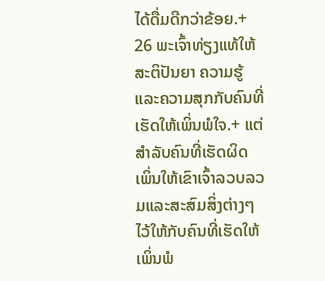ໄດ້ດື່ມດີກວ່າຂ້ອຍ.+
26 ພະເຈົ້າທ່ຽງແທ້ໃຫ້ສະຕິປັນຍາ ຄວາມຮູ້ ແລະຄວາມສຸກກັບຄົນທີ່ເຮັດໃຫ້ເພິ່ນພໍໃຈ.+ ແຕ່ສຳລັບຄົນທີ່ເຮັດຜິດ ເພິ່ນໃຫ້ເຂົາເຈົ້າລວບລວມແລະສະສົມສິ່ງຕ່າງໆໄວ້ໃຫ້ກັບຄົນທີ່ເຮັດໃຫ້ເພິ່ນພໍ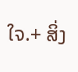ໃຈ.+ ສິ່ງ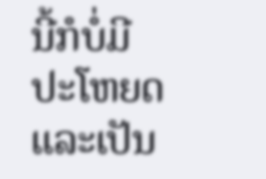ນີ້ກໍບໍ່ມີປະໂຫຍດແລະເປັນ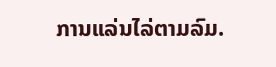ການແລ່ນໄລ່ຕາມລົມ.